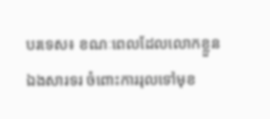បរទេស៖ ខណៈពេលដែលលោកខ្លួនឯងសារទរ ចំពោះការរុលទៅមុខ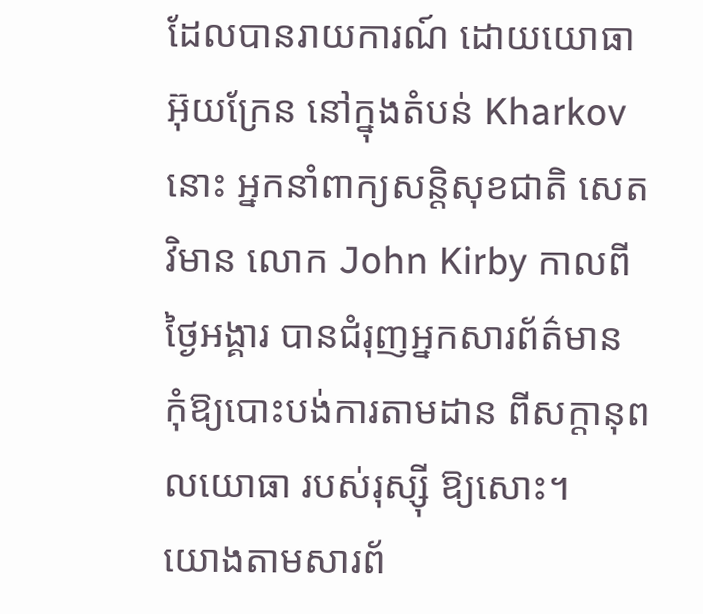ដែលបានរាយការណ៍ ដោយយោធាអ៊ុយក្រែន នៅក្នុងតំបន់ Kharkov នោះ អ្នកនាំពាក្យសន្តិសុខជាតិ សេតវិមាន លោក John Kirby កាលពីថ្ងៃអង្គារ បានជំរុញអ្នកសារព័ត៌មាន កុំឱ្យបោះបង់ការតាមដាន ពីសក្តានុពលយោធា របស់រុស្ស៊ី ឱ្យសោះ។
យោងតាមសារព័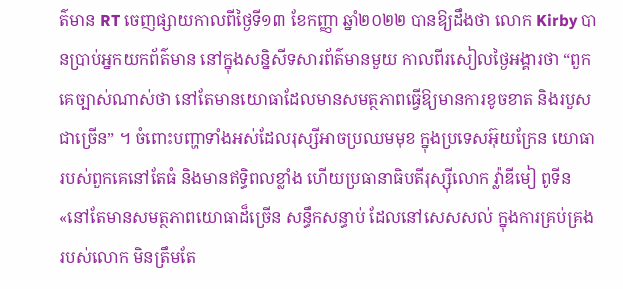ត៌មាន RT ចេញផ្សាយកាលពីថ្ងៃទី១៣ ខែកញ្ញា ឆ្នាំ២០២២ បានឱ្យដឹងថា លោក Kirby បានប្រាប់អ្នកយកព័ត៌មាន នៅក្នុងសន្និសីទសារព័ត៌មានមួយ កាលពីរសៀលថ្ងៃអង្គារថា “ពួកគេច្បាស់ណាស់ថា នៅតែមានយោធាដែលមានសមត្ថភាពធ្វើឱ្យមានការខូចខាត និងរបួសជាច្រើន” ។ ចំពោះបញ្ហាទាំងអស់ដែលរុស្សីអាចប្រឈមមុខ ក្នុងប្រទេសអ៊ុយក្រែន យោធារបស់ពួកគេនៅតែធំ និងមានឥទ្ធិពលខ្លាំង ហើយប្រធានាធិបតីរុស្ស៊ីលោក វ្ល៉ាឌីមៀ ពូទីន «នៅតែមានសមត្ថភាពយោធាដ៏ច្រើន សន្ធឹកសន្ធាប់ ដែលនៅសេសសល់ ក្នុងការគ្រប់គ្រងរបស់លោក មិនត្រឹមតែ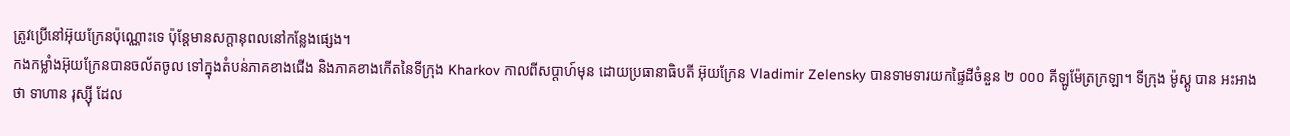ត្រូវប្រើនៅអ៊ុយក្រែនប៉ុណ្ណោះទេ ប៉ុន្តែមានសក្តានុពលនៅកន្លែងផ្សេង។
កងកម្លាំងអ៊ុយក្រែនបានចល័តចូល ទៅក្នុងតំបន់ភាគខាងជើង និងភាគខាងកើតនៃទីក្រុង Kharkov កាលពីសប្តាហ៍មុន ដោយប្រធានាធិបតី អ៊ុយក្រែន Vladimir Zelensky បានទាមទារយកផ្ទៃដីចំនួន ២ ០០០ គីឡូម៉ែត្រក្រឡា។ ទីក្រុង ម៉ូស្គូ បាន អះអាង ថា ទាហាន រុស្ស៊ី ដែល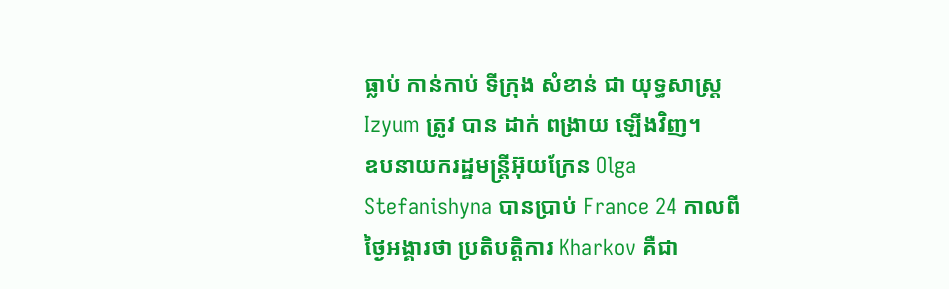ធ្លាប់ កាន់កាប់ ទីក្រុង សំខាន់ ជា យុទ្ធសាស្ត្រ Izyum ត្រូវ បាន ដាក់ ពង្រាយ ឡើងវិញ។
ឧបនាយករដ្ឋមន្ត្រីអ៊ុយក្រែន Olga Stefanishyna បានប្រាប់ France 24 កាលពីថ្ងៃអង្គារថា ប្រតិបត្តិការ Kharkov គឺជា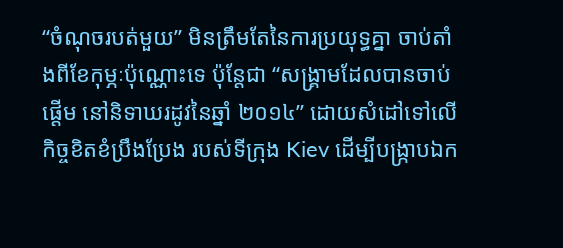“ចំណុចរបត់មួយ” មិនត្រឹមតែនៃការប្រយុទ្ធគ្នា ចាប់តាំងពីខែកុម្ភៈប៉ុណ្ណោះទេ ប៉ុន្តែជា “សង្រ្គាមដែលបានចាប់ផ្តើម នៅនិទាឃរដូវនៃឆ្នាំ ២០១៤” ដោយសំដៅទៅលើកិច្ចខិតខំប្រឹងប្រែង របស់ទីក្រុង Kiev ដើម្បីបង្ក្រាបឯក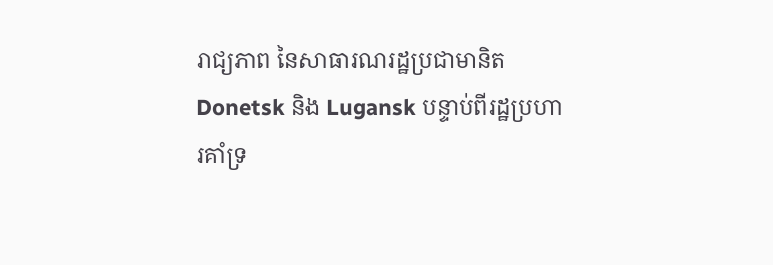រាជ្យភាព នៃសាធារណរដ្ឋប្រជាមានិត Donetsk និង Lugansk បន្ទាប់ពីរដ្ឋប្រហារគាំទ្រ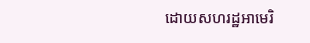ដោយសហរដ្ឋអាមេរិ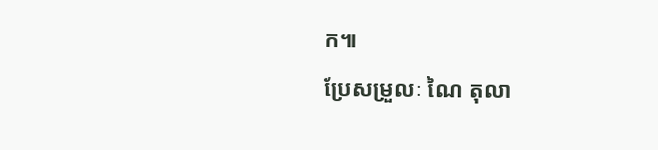ក៕
ប្រែសម្រួលៈ ណៃ តុលា